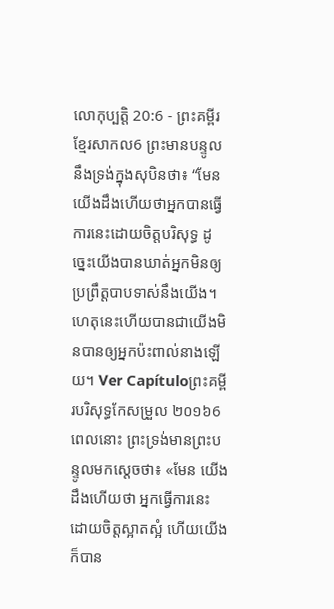លោកុប្បត្តិ 20:6 - ព្រះគម្ពីរខ្មែរសាកល6 ព្រះមានបន្ទូលនឹងទ្រង់ក្នុងសុបិនថា៖ “មែន យើងដឹងហើយថាអ្នកបានធ្វើការនេះដោយចិត្តបរិសុទ្ធ ដូច្នេះយើងបានឃាត់អ្នកមិនឲ្យប្រព្រឹត្តបាបទាស់នឹងយើង។ ហេតុនេះហើយបានជាយើងមិនបានឲ្យអ្នកប៉ះពាល់នាងឡើយ។ Ver Capítuloព្រះគម្ពីរបរិសុទ្ធកែសម្រួល ២០១៦6 ពេលនោះ ព្រះទ្រង់មានព្រះបន្ទូលមកស្ដេចថា៖ «មែន យើងដឹងហើយថា អ្នកធ្វើការនេះដោយចិត្តស្អាតស្អំ ហើយយើងក៏បាន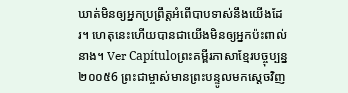ឃាត់មិនឲ្យអ្នកប្រព្រឹត្តអំពើបាបទាស់នឹងយើងដែរ។ ហេតុនេះហើយបានជាយើងមិនឲ្យអ្នកប៉ះពាល់នាង។ Ver Capítuloព្រះគម្ពីរភាសាខ្មែរបច្ចុប្បន្ន ២០០៥6 ព្រះជាម្ចាស់មានព្រះបន្ទូលមកស្ដេចវិញ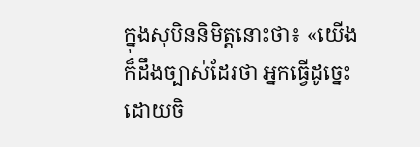ក្នុងសុបិននិមិត្តនោះថា៖ «យើងក៏ដឹងច្បាស់ដែរថា អ្នកធ្វើដូច្នេះ ដោយចិ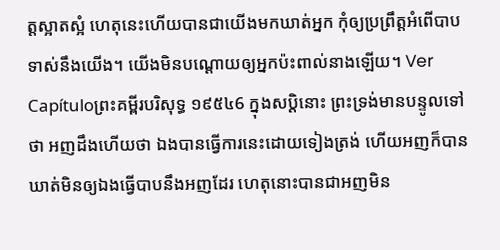ត្តស្អាតស្អំ ហេតុនេះហើយបានជាយើងមកឃាត់អ្នក កុំឲ្យប្រព្រឹត្តអំពើបាបទាស់នឹងយើង។ យើងមិនបណ្ដោយឲ្យអ្នកប៉ះពាល់នាងឡើយ។ Ver Capítuloព្រះគម្ពីរបរិសុទ្ធ ១៩៥៤6 ក្នុងសប្តិនោះ ព្រះទ្រង់មានបន្ទូលទៅថា អញដឹងហើយថា ឯងបានធ្វើការនេះដោយទៀងត្រង់ ហើយអញក៏បានឃាត់មិនឲ្យឯងធ្វើបាបនឹងអញដែរ ហេតុនោះបានជាអញមិន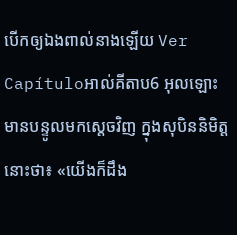បើកឲ្យឯងពាល់នាងឡើយ Ver Capítuloអាល់គីតាប6 អុលឡោះមានបន្ទូលមកស្តេចវិញ ក្នុងសុបិននិមិត្តនោះថា៖ «យើងក៏ដឹង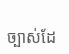ច្បាស់ដែ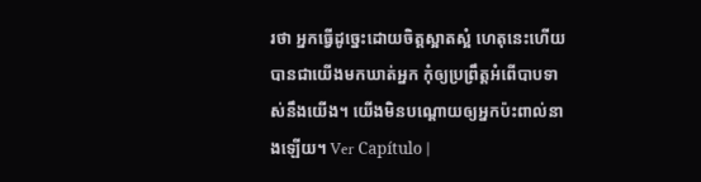រថា អ្នកធ្វើដូច្នេះដោយចិត្តស្អាតស្អំ ហេតុនេះហើយបានជាយើងមកឃាត់អ្នក កុំឲ្យប្រព្រឹត្តអំពើបាបទាស់នឹងយើង។ យើងមិនបណ្តោយឲ្យអ្នកប៉ះពាល់នាងឡើយ។ Ver Capítulo |